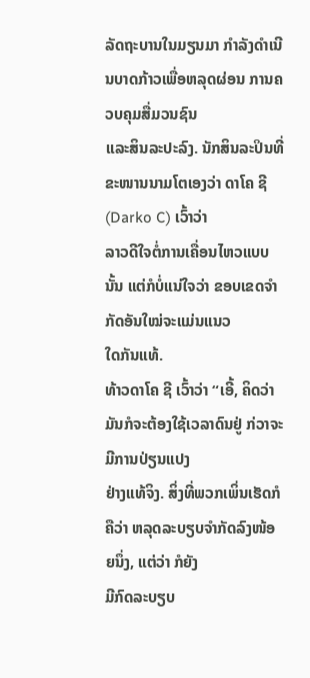ລັດຖະບານໃນມຽນມາ ກໍາລັງດໍາເນີນບາດກ້າວເພື່ອຫລຸດຜ່ອນ ການຄວບຄຸມສື່ມວນຊົນ
ແລະສິນລະປະລົງ. ນັກສິນລະປິນທີ່ຂະໜານນາມໂຕເອງວ່າ ດາໂຄ ຊີ (Darko C) ເວົ້າວ່າ
ລາວດີໃຈຕໍ່ການເຄື່ອນໄຫວແບບນັ້ນ ແຕ່ກໍບໍ່ແນ່ໃຈວ່າ ຂອບເຂດຈໍາກັດອັນໃໝ່ຈະແມ່ນແນວ
ໃດກັນແທ້.
ທ້າວດາໂຄ ຊີ ເວົ້າວ່າ “ເອີ້, ຄິດວ່າມັນກໍຈະຕ້ອງໃຊ້ເວລາດົນຢູ່ ກ່ວາຈະມີການປ່ຽນແປງ
ຢ່າງແທ້ຈິງ. ສິ່ງທີ່ພວກເພິ່ນເຮັດກໍຄືວ່າ ຫລຸດລະບຽບຈໍາກັດລົງໜ້ອຍນຶ່ງ, ແຕ່ວ່າ ກໍຍັງ
ມີກົດລະບຽບ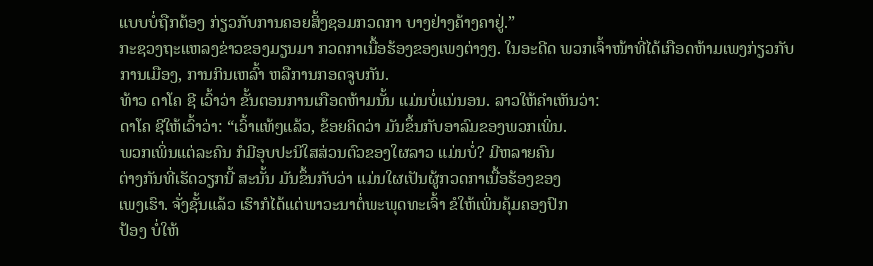ແບບບໍ່ຖືກຕ້ອງ ກ່ຽວກັບການຄອຍສິ້ງຊອມກວດກາ ບາງຢ່າງຄ້າງຄາຢູ່.”
ກະຊວງຖະແຫລງຂ່າວຂອງມຽນມາ ກວດກາເນື້ອຮ້ອງຂອງເພງຕ່າງໆ. ໃນອະດີດ ພວກເຈົ້າໜ້າທີ່ໄດ້ເກືອດຫ້າມເພງກ່ຽວກັບການເມືອງ, ການກິນເຫລົ້າ ຫລືການກອດຈູບກັນ.
ທ້າວ ດາໂຄ ຊີ ເວົ້າວ່າ ຂັ້ນຕອນການເກືອດຫ້າມນັ້ນ ແມ່ນບໍ່ແນ່ນອນ. ລາວໃຫ້ຄໍາເຫັນວ່າ:
ດາໂຄ ຊີໃຫ້ເວົ້າວ່າ: “ເວົ້າແທ້ໆແລ້ວ, ຂ້ອຍຄິດວ່າ ມັນຂຶ້ນກັບອາລົມຂອງພວກເພິ່ນ.
ພວກເພິ່ນແຕ່ລະຄົນ ກໍມີອຸບປະນິໃສສ່ວນຕົວຂອງໃຜລາວ ແມ່ນບໍ່? ມີຫລາຍຄົນ
ຕ່າງກັນທີ່ເຮັດວຽກນີ້ ສະນັ້ນ ມັນຂຶ້ນກັບວ່າ ແມ່ນໃຜເປັນຜູ້ກວດກາເນື້ອຮ້ອງຂອງ
ເພງເຮົາ. ຈັ່ງຊັ້ນແລ້ວ ເຮົາກໍໄດ້ແຕ່ພາວະນາຕໍ່ພະພຸດທະເຈົ້າ ຂໍໃຫ້ເພິ່ນຄຸ້ມຄອງປົກ
ປ້ອງ ບໍ່ໃຫ້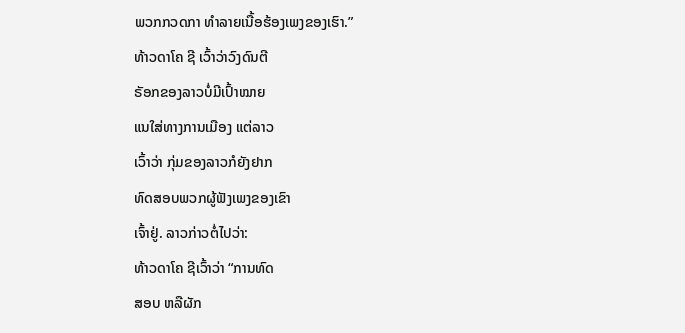ພວກກວດກາ ທໍາລາຍເນື້ອຮ້ອງເພງຂອງເຮົາ.”
ທ້າວດາໂຄ ຊີ ເວົ້າວ່າວົງດົນຕີ
ຣັອກຂອງລາວບໍ່ມີເປົ້າໝາຍ
ແນໃສ່ທາງການເມືອງ ແຕ່ລາວ
ເວົ້າວ່າ ກຸ່ມຂອງລາວກໍຍັງຢາກ
ທົດສອບພວກຜູ້ຟັງເພງຂອງເຂົາ
ເຈົ້າຢູ່. ລາວກ່າວຕໍ່ໄປວ່າ:
ທ້າວດາໂຄ ຊີເວົ້າວ່າ “ການທົດ
ສອບ ຫລືຜັກ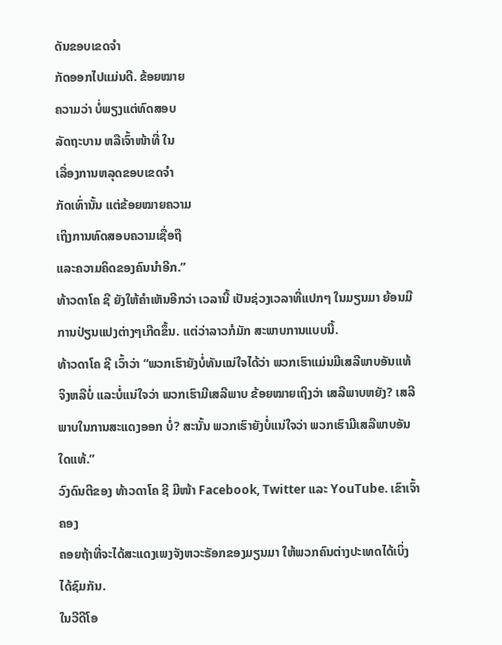ດັນຂອບເຂດຈໍາ
ກັດອອກໄປແມ່ນດີ. ຂ້ອຍໝາຍ
ຄວາມວ່າ ບໍ່ພຽງແຕ່ທົດສອບ
ລັດຖະບານ ຫລືເຈົ້າໜ້າທີ່ ໃນ
ເລື່ອງການຫລຸດຂອບເຂດຈໍາ
ກັດເທົ່ານັ້ນ ແຕ່ຂ້ອຍໝາຍຄວາມ
ເຖິງການທົດສອບຄວາມເຊື່ອຖື
ແລະຄວາມຄິດຂອງຄົນນໍາອີກ.”
ທ້າວດາໂຄ ຊີ ຍັງໃຫ້ຄໍາເຫັນອີກວ່າ ເວລານີ້ ເປັນຊ່ວງເວລາທີ່ແປກໆ ໃນມຽນມາ ຍ້ອນມີການປ່ຽນແປງຕ່າງໆເກີດຂຶ້ນ. ແຕ່ວ່າລາວກໍມັກ ສະພາບການແບບນີ້.
ທ້າວດາໂຄ ຊີ ເວົ້າວ່າ “ພວກເຮົາຍັງບໍ່ທັນແນ່ໃຈໄດ້ວ່າ ພວກເຮົາແມ່ນມີເສລີພາບອັນແທ້
ຈິງຫລືບໍ່ ແລະບໍ່ແນ່ໃຈວ່າ ພວກເຮົາມີເສລີພາບ ຂ້ອຍໝາຍເຖິງວ່າ ເສລີພາບຫຍັງ? ເສລີ
ພາບໃນການສະແດງອອກ ບໍ່? ສະນັ້ນ ພວກເຮົາຍັງບໍ່ແນ່ໃຈວ່າ ພວກເຮົາມີເສລີພາບອັນ
ໃດແທ້.”
ວົງດົນຕີຂອງ ທ້າວດາໂຄ ຊີ ມີໜ້າ Facebook, Twitter ແລະ YouTube. ເຂົາເຈົ້າຄອງ
ຄອຍຖ້າທີ່ຈະໄດ້ສະແດງເພງຈັງຫວະຣັອກຂອງມຽນມາ ໃຫ້ພວກຄົນຕ່າງປະເທດໄດ້ເບິ່ງ
ໄດ້ຊົມກັນ.
ໃນວີດີໂອ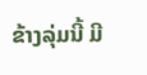ຂ້າງລຸ່ມນີ້ ມີ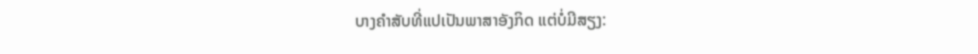ບາງຄໍາສັບທີ່ແປເປັນພາສາອັງກິດ ແຕ່ບໍ່ມີສຽງ: